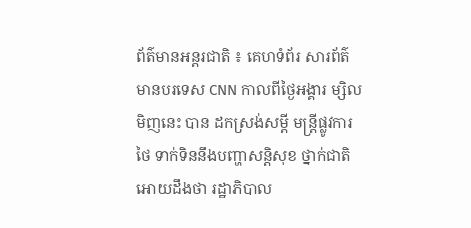ព័ត៌មានអន្តរជាតិ ៖ គេហទំព័រ សារព័ត៌មានបរទេស CNN កាលពីថ្ងៃអង្គារ ម្សិលមិញនេះ បាន ដកស្រង់សម្តី មន្រ្តីផ្លូវការថៃ ទាក់ទិននឹងបញ្ហាសន្តិសុខ ថ្នាក់ជាតិ អោយដឹងថា រដ្ឋាភិបាល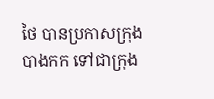ថៃ បានប្រកាសក្រុង បាងកក ទៅជាក្រុង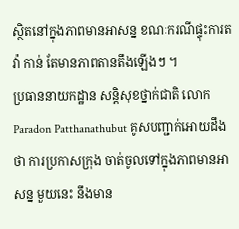ស្ថិតនៅក្នុងភាពមានអាសន្ន ខណៈករណីផ្ទុះការតវ៉ា កាន់ តែមានភាពតានតឹងឡើងៗ ។
ប្រធាននាយកដ្ឋាន សន្តិសុខថ្នាក់ជាតិ លោក Paradon Patthanathubut គូសបញ្ជាក់អោយដឹង ថា ការប្រកាសក្រុង ចាត់ចូលទៅក្នុងភាពមានអាសន្ន មួយនេះ នឹងមាន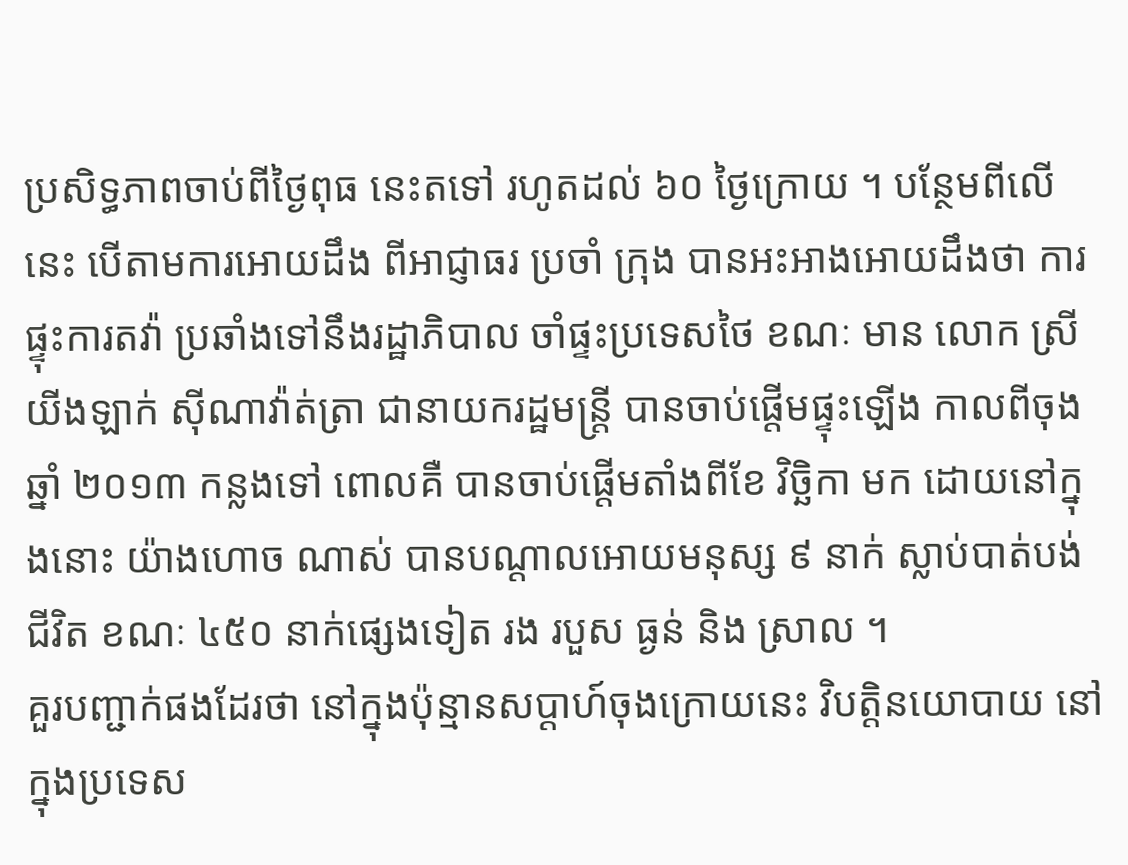ប្រសិទ្ធភាពចាប់ពីថ្ងៃពុធ នេះតទៅ រហូតដល់ ៦០ ថ្ងៃក្រោយ ។ បន្ថែមពីលើនេះ បើតាមការអោយដឹង ពីអាជ្ញាធរ ប្រចាំ ក្រុង បានអះអាងអោយដឹងថា ការផ្ទុះការតវ៉ា ប្រឆាំងទៅនឹងរដ្ឋាភិបាល ចាំផ្ទះប្រទេសថៃ ខណៈ មាន លោក ស្រី យីងឡាក់ ស៊ីណាវ៉ាត់ត្រា ជានាយករដ្ឋមន្រ្តី បានចាប់ផ្តើមផ្ទុះឡើង កាលពីចុង ឆ្នាំ ២០១៣ កន្លងទៅ ពោលគឺ បានចាប់ផ្តើមតាំងពីខែ វិច្ឆិកា មក ដោយនៅក្នុងនោះ យ៉ាងហោច ណាស់ បានបណ្តាលអោយមនុស្ស ៩ នាក់ ស្លាប់បាត់បង់ជីវិត ខណៈ ៤៥០ នាក់ផ្សេងទៀត រង របួស ធ្ងន់ និង ស្រាល ។
គួរបញ្ជាក់ផងដែរថា នៅក្នុងប៉ុន្មានសប្តាហ៍ចុងក្រោយនេះ វិបតិ្តនយោបាយ នៅក្នុងប្រទេស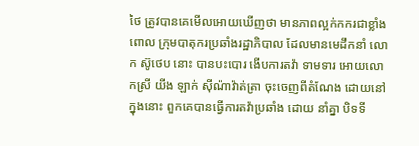ថៃ ត្រូវបានគេមើលអោយឃើញថា មានភាពល្អក់កករជាខ្លាំង ពោល ក្រុមបាតុករប្រឆាំងរដ្ឋាភិបាល ដែលមានមេដឹកនាំ លោក ស៊ូថេប នោះ បានបះបោរ ងើបការតវ៉ា ទាមទារ អោយលោកស្រី យីង ឡាក់ ស៊ីណ៉ាវ៉ាត់ត្រា ចុះចេញពីតំណែង ដោយនៅក្នុងនោះ ពួកគេបានធ្វើការតវ៉ាប្រឆាំង ដោយ នាំគ្នា បិទទី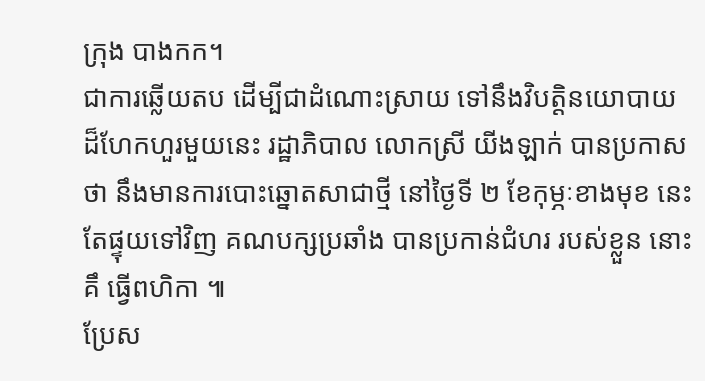ក្រុង បាងកក។
ជាការឆ្លើយតប ដើម្បីជាដំណោះស្រាយ ទៅនឹងវិបត្តិនយោបាយ ដ៏ហែកហួរមួយនេះ រដ្ឋាភិបាល លោកស្រី យីងឡាក់ បានប្រកាសថា នឹងមានការបោះឆ្នោតសាជាថ្មី នៅថ្ងៃទី ២ ខែកុម្ភៈខាងមុខ នេះ តែផ្ទុយទៅវិញ គណបក្សប្រឆាំង បានប្រកាន់ជំហរ របស់ខ្លួន នោះគឹ ធ្វើពហិកា ៕
ប្រែស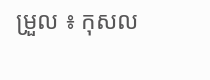ម្រួល ៖ កុសល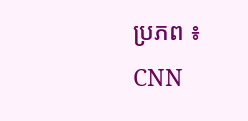ប្រភព ៖ CNN